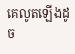គេលូតឡើងដូច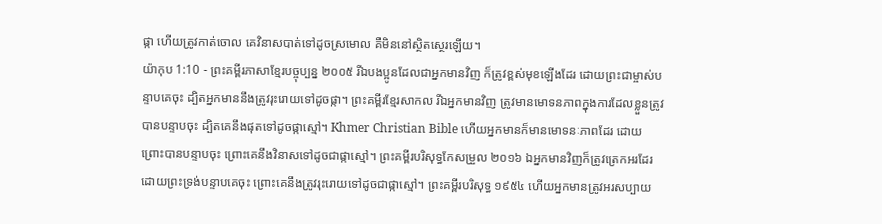ផ្កា ហើយត្រូវកាត់ចោល គេវិនាសបាត់ទៅដូចស្រមោល គឺមិននៅស្ថិតស្ថេរឡើយ។
យ៉ាកុប 1:10 - ព្រះគម្ពីរភាសាខ្មែរបច្ចុប្បន្ន ២០០៥ រីឯបងប្អូនដែលជាអ្នកមានវិញ ក៏ត្រូវខ្ពស់មុខឡើងដែរ ដោយព្រះជាម្ចាស់បន្ទាបគេចុះ ដ្បិតអ្នកមាននឹងត្រូវរុះរោយទៅដូចផ្កា។ ព្រះគម្ពីរខ្មែរសាកល រីឯអ្នកមានវិញ ត្រូវមានមោទនភាពក្នុងការដែលខ្លួនត្រូវបានបន្ទាបចុះ ដ្បិតគេនឹងផុតទៅដូចផ្កាស្មៅ។ Khmer Christian Bible ហើយអ្នកមានក៏មានមោទនៈភាពដែរ ដោយព្រោះបានបន្ទាបចុះ ព្រោះគេនឹងវិនាសទៅដូចជាផ្កាស្មៅ។ ព្រះគម្ពីរបរិសុទ្ធកែសម្រួល ២០១៦ ឯអ្នកមានវិញក៏ត្រូវត្រេកអរដែរ ដោយព្រះទ្រង់បន្ទាបគេចុះ ព្រោះគេនឹងត្រូវរុះរោយទៅដូចជាផ្កាស្មៅ។ ព្រះគម្ពីរបរិសុទ្ធ ១៩៥៤ ហើយអ្នកមានត្រូវអរសប្បាយ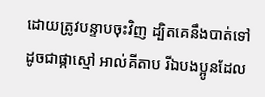ដោយត្រូវបន្ទាបចុះវិញ ដ្បិតគេនឹងបាត់ទៅដូចជាផ្កាស្មៅ អាល់គីតាប រីឯបងប្អូនដែល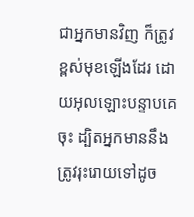ជាអ្នកមានវិញ ក៏ត្រូវខ្ពស់មុខឡើងដែរ ដោយអុលឡោះបន្ទាបគេចុះ ដ្បិតអ្នកមាននឹងត្រូវរុះរោយទៅដូច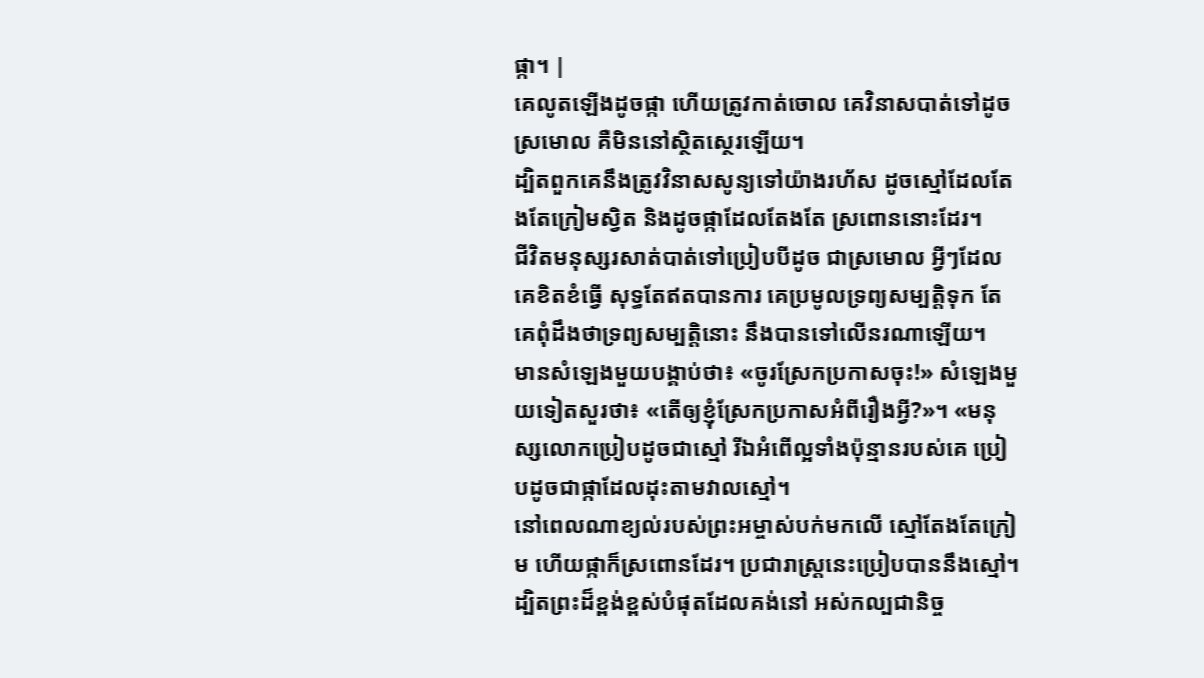ផ្កា។ |
គេលូតឡើងដូចផ្កា ហើយត្រូវកាត់ចោល គេវិនាសបាត់ទៅដូចស្រមោល គឺមិននៅស្ថិតស្ថេរឡើយ។
ដ្បិតពួកគេនឹងត្រូវវិនាសសូន្យទៅយ៉ាងរហ័ស ដូចស្មៅដែលតែងតែក្រៀមស្វិត និងដូចផ្កាដែលតែងតែ ស្រពោននោះដែរ។
ជីវិតមនុស្សរសាត់បាត់ទៅប្រៀបបីដូច ជាស្រមោល អ្វីៗដែលគេខិតខំធ្វើ សុទ្ធតែឥតបានការ គេប្រមូលទ្រព្យសម្បត្តិទុក តែគេពុំដឹងថាទ្រព្យសម្បត្តិនោះ នឹងបានទៅលើនរណាឡើយ។
មានសំឡេងមួយបង្គាប់ថា៖ «ចូរស្រែកប្រកាសចុះ!» សំឡេងមួយទៀតសួរថា៖ «តើឲ្យខ្ញុំស្រែកប្រកាសអំពីរឿងអ្វី?»។ «មនុស្សលោកប្រៀបដូចជាស្មៅ រីឯអំពើល្អទាំងប៉ុន្មានរបស់គេ ប្រៀបដូចជាផ្កាដែលដុះតាមវាលស្មៅ។
នៅពេលណាខ្យល់របស់ព្រះអម្ចាស់បក់មកលើ ស្មៅតែងតែក្រៀម ហើយផ្កាក៏ស្រពោនដែរ។ ប្រជារាស្ត្រនេះប្រៀបបាននឹងស្មៅ។
ដ្បិតព្រះដ៏ខ្ពង់ខ្ពស់បំផុតដែលគង់នៅ អស់កល្បជានិច្ច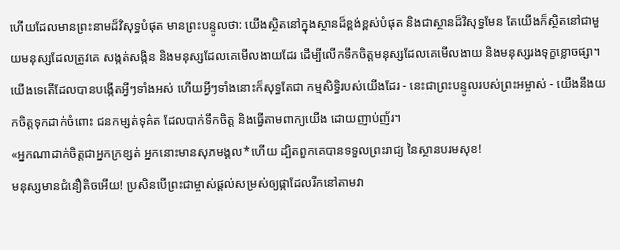ហើយដែលមានព្រះនាមដ៏វិសុទ្ធបំផុត មានព្រះបន្ទូលថា: យើងស្ថិតនៅក្នុងស្ថានដ៏ខ្ពង់ខ្ពស់បំផុត និងជាស្ថានដ៏វិសុទ្ធមែន តែយើងក៏ស្ថិតនៅជាមួយមនុស្សដែលត្រូវគេ សង្កត់សង្កិន និងមនុស្សដែលគេមើលងាយដែរ ដើម្បីលើកទឹកចិត្តមនុស្សដែលគេមើលងាយ និងមនុស្សរងទុក្ខខ្លោចផ្សា។
យើងទេតើដែលបានបង្កើតអ្វីៗទាំងអស់ ហើយអ្វីៗទាំងនោះក៏សុទ្ធតែជា កម្មសិទ្ធិរបស់យើងដែរ - នេះជាព្រះបន្ទូលរបស់ព្រះអម្ចាស់ - យើងនឹងយកចិត្តទុកដាក់ចំពោះ ជនកម្សត់ទុគ៌ត ដែលបាក់ទឹកចិត្ត និងធ្វើតាមពាក្យយើង ដោយញាប់ញ័រ។
«អ្នកណាដាក់ចិត្តជាអ្នកក្រខ្សត់ អ្នកនោះមានសុភមង្គល*ហើយ ដ្បិតពួកគេបានទទួលព្រះរាជ្យ នៃស្ថានបរមសុខ!
មនុស្សមានជំនឿតិចអើយ! ប្រសិនបើព្រះជាម្ចាស់ផ្ដល់សម្រស់ឲ្យផ្កាដែលរីកនៅតាមវា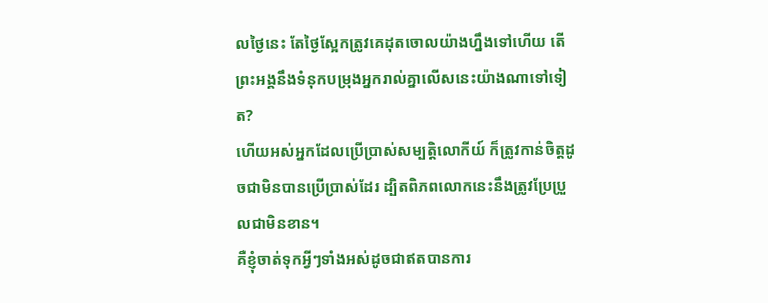លថ្ងៃនេះ តែថ្ងៃស្អែកត្រូវគេដុតចោលយ៉ាងហ្នឹងទៅហើយ តើព្រះអង្គនឹងទំនុកបម្រុងអ្នករាល់គ្នាលើសនេះយ៉ាងណាទៅទៀត?
ហើយអស់អ្នកដែលប្រើប្រាស់សម្បត្តិលោកីយ៍ ក៏ត្រូវកាន់ចិត្តដូចជាមិនបានប្រើប្រាស់ដែរ ដ្បិតពិភពលោកនេះនឹងត្រូវប្រែប្រួលជាមិនខាន។
គឺខ្ញុំចាត់ទុកអ្វីៗទាំងអស់ដូចជាឥតបានការ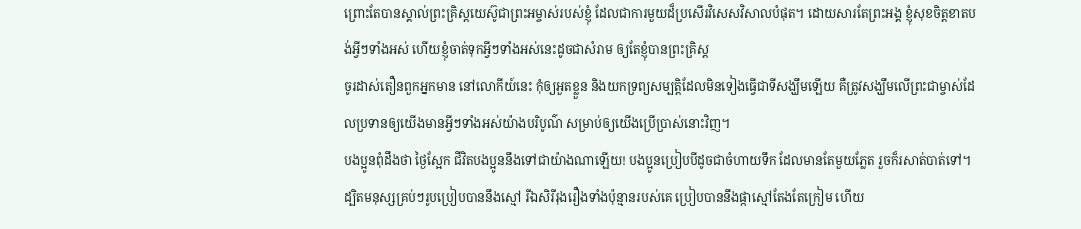ព្រោះតែបានស្គាល់ព្រះគ្រិស្តយេស៊ូជាព្រះអម្ចាស់របស់ខ្ញុំ ដែលជាការមួយដ៏ប្រសើរវិសេសវិសាលបំផុត។ ដោយសារតែព្រះអង្គ ខ្ញុំសុខចិត្តខាតបង់អ្វីៗទាំងអស់ ហើយខ្ញុំចាត់ទុកអ្វីៗទាំងអស់នេះដូចជាសំរាម ឲ្យតែខ្ញុំបានព្រះគ្រិស្ត
ចូរដាស់តឿនពួកអ្នកមាន នៅលោកីយ៍នេះ កុំឲ្យអួតខ្លួន និងយកទ្រព្យសម្បត្តិដែលមិនទៀងធ្វើជាទីសង្ឃឹមឡើយ គឺត្រូវសង្ឃឹមលើព្រះជាម្ចាស់ដែលប្រទានឲ្យយើងមានអ្វីៗទាំងអស់យ៉ាងបរិបូណ៌ សម្រាប់ឲ្យយើងប្រើប្រាស់នោះវិញ។
បងប្អូនពុំដឹងថា ថ្ងៃស្អែក ជីវិតបងប្អូននឹងទៅជាយ៉ាងណាឡើយ! បងប្អូនប្រៀបបីដូចជាចំហាយទឹក ដែលមានតែមួយភ្លែត រួចក៏រសាត់បាត់ទៅ។
ដ្បិតមនុស្សគ្រប់ៗរូបប្រៀបបាននឹងស្មៅ រីឯសិរីរុងរឿងទាំងប៉ុន្មានរបស់គេ ប្រៀបបាននឹងផ្កាស្មៅតែងតែក្រៀម ហើយ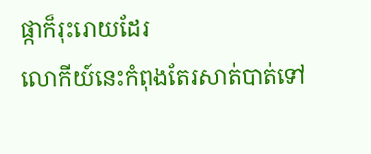ផ្កាក៏រុះរោយដែរ
លោកីយ៍នេះកំពុងតែរសាត់បាត់ទៅ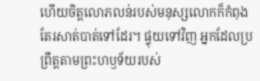ហើយចិត្តលោភលន់របស់មនុស្សលោកក៏កំពុងតែរសាត់បាត់ទៅដែរ។ ផ្ទុយទៅវិញ អ្នកដែលប្រព្រឹត្តតាមព្រះហឫទ័យរបស់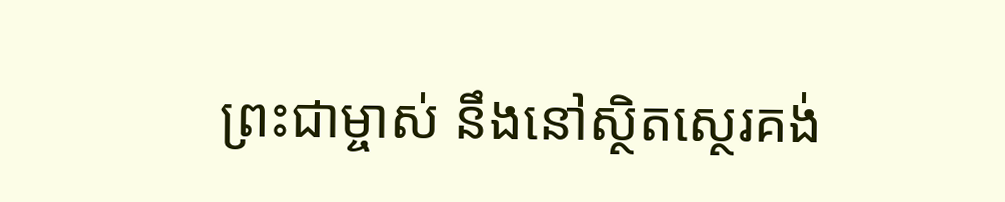ព្រះជាម្ចាស់ នឹងនៅស្ថិតស្ថេរគង់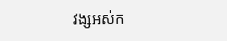វង្សអស់ក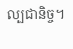ល្បជានិច្ច។